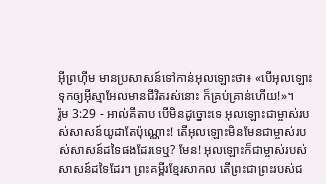អ៊ីព្រហ៊ីម មានប្រសាសន៍ទៅកាន់អុលឡោះថា៖ «បើអុលឡោះទុកឲ្យអ៊ីស្មាអែលមានជីវិតរស់នោះ ក៏គ្រប់គ្រាន់ហើយ!»។
រ៉ូម 3:29 - អាល់គីតាប បើមិនដូច្នោះទេ អុលឡោះជាម្ចាស់របស់សាសន៍យូដាតែប៉ុណ្ណោះ! តើអុលឡោះមិនមែនជាម្ចាស់របស់សាសន៍ដទៃផងដែរទេឬ? មែន! អុលឡោះក៏ជាម្ចាស់របស់សាសន៍ដទៃដែរ។ ព្រះគម្ពីរខ្មែរសាកល តើព្រះជាព្រះរបស់ជ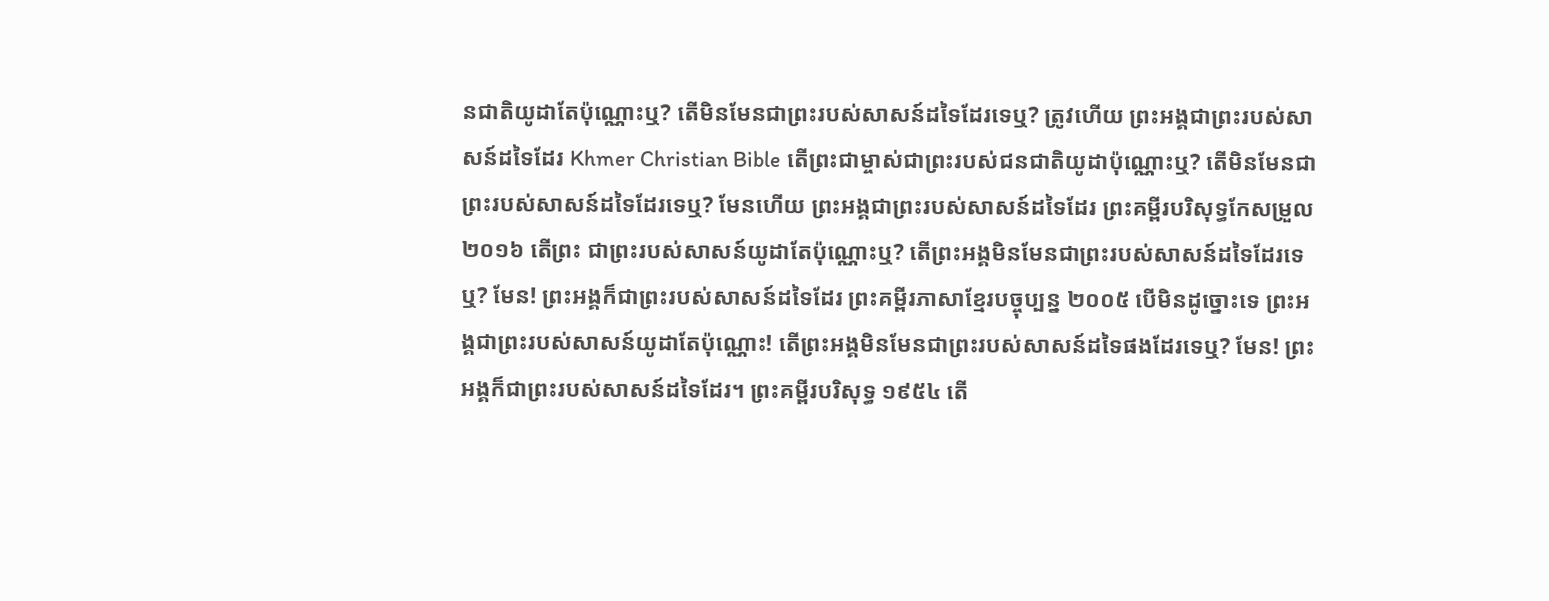នជាតិយូដាតែប៉ុណ្ណោះឬ? តើមិនមែនជាព្រះរបស់សាសន៍ដទៃដែរទេឬ? ត្រូវហើយ ព្រះអង្គជាព្រះរបស់សាសន៍ដទៃដែរ Khmer Christian Bible តើព្រះជាម្ចាស់ជាព្រះរបស់ជនជាតិយូដាប៉ុណ្ណោះឬ? តើមិនមែនជាព្រះរបស់សាសន៍ដទៃដែរទេឬ? មែនហើយ ព្រះអង្គជាព្រះរបស់សាសន៍ដទៃដែរ ព្រះគម្ពីរបរិសុទ្ធកែសម្រួល ២០១៦ តើព្រះ ជាព្រះរបស់សាសន៍យូដាតែប៉ុណ្ណោះឬ? តើព្រះអង្គមិនមែនជាព្រះរបស់សាសន៍ដទៃដែរទេឬ? មែន! ព្រះអង្គក៏ជាព្រះរបស់សាសន៍ដទៃដែរ ព្រះគម្ពីរភាសាខ្មែរបច្ចុប្បន្ន ២០០៥ បើមិនដូច្នោះទេ ព្រះអង្គជាព្រះរបស់សាសន៍យូដាតែប៉ុណ្ណោះ! តើព្រះអង្គមិនមែនជាព្រះរបស់សាសន៍ដទៃផងដែរទេឬ? មែន! ព្រះអង្គក៏ជាព្រះរបស់សាសន៍ដទៃដែរ។ ព្រះគម្ពីរបរិសុទ្ធ ១៩៥៤ តើ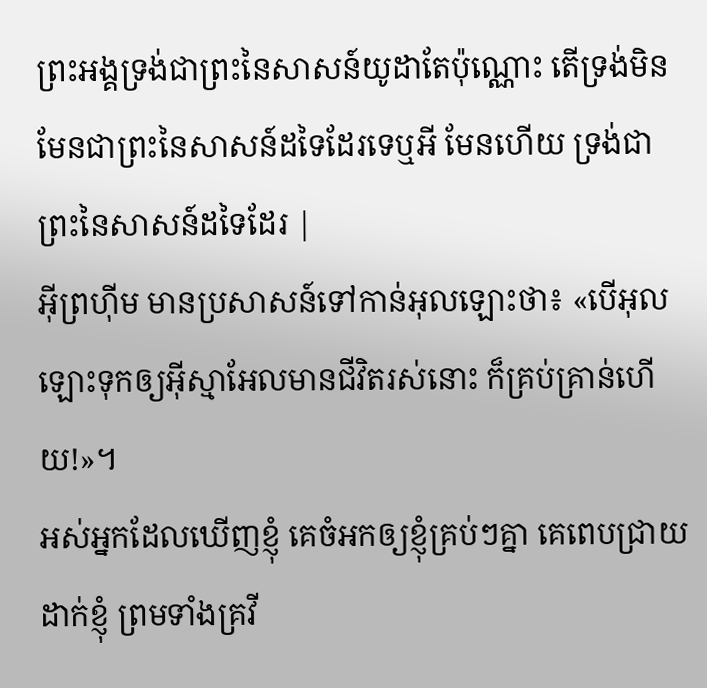ព្រះអង្គទ្រង់ជាព្រះនៃសាសន៍យូដាតែប៉ុណ្ណោះ តើទ្រង់មិនមែនជាព្រះនៃសាសន៍ដទៃដែរទេឬអី មែនហើយ ទ្រង់ជាព្រះនៃសាសន៍ដទៃដែរ |
អ៊ីព្រហ៊ីម មានប្រសាសន៍ទៅកាន់អុលឡោះថា៖ «បើអុលឡោះទុកឲ្យអ៊ីស្មាអែលមានជីវិតរស់នោះ ក៏គ្រប់គ្រាន់ហើយ!»។
អស់អ្នកដែលឃើញខ្ញុំ គេចំអកឲ្យខ្ញុំគ្រប់ៗគ្នា គេពេបជ្រាយដាក់ខ្ញុំ ព្រមទាំងគ្រវី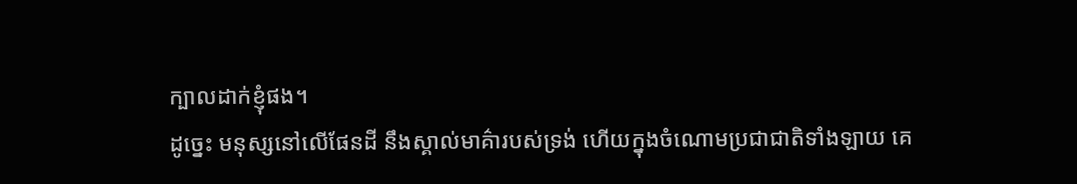ក្បាលដាក់ខ្ញុំផង។
ដូច្នេះ មនុស្សនៅលើផែនដី នឹងស្គាល់មាគ៌ារបស់ទ្រង់ ហើយក្នុងចំណោមប្រជាជាតិទាំងឡាយ គេ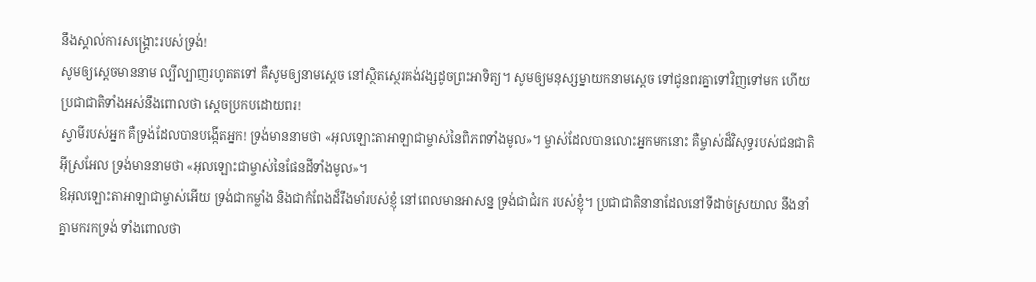នឹងស្គាល់ការសង្គ្រោះរបស់ទ្រង់!
សូមឲ្យស្តេចមាននាម ល្បីល្បាញរហូតតទៅ គឺសូមឲ្យនាមស្តេច នៅស្ថិតស្ថេរគង់វង្សដូចព្រះអាទិត្យ។ សូមឲ្យមនុស្សម្នាយកនាមស្តេច ទៅជូនពរគ្នាទៅវិញទៅមក ហើយប្រជាជាតិទាំងអស់នឹងពោលថា ស្តេចប្រកបដោយពរ!
ស្វាមីរបស់អ្នក គឺទ្រង់ដែលបានបង្កើតអ្នក! ទ្រង់មាននាមថា «អុលឡោះតាអាឡាជាម្ចាស់នៃពិភពទាំងមូល»។ ម្ចាស់ដែលបានលោះអ្នកមកនោះ គឺម្ចាស់ដ៏វិសុទ្ធរបស់ជនជាតិអ៊ីស្រអែល ទ្រង់មាននាមថា «អុលឡោះជាម្ចាស់នៃផែនដីទាំងមូល»។
ឱអុលឡោះតាអាឡាជាម្ចាស់អើយ ទ្រង់ជាកម្លាំង និងជាកំពែងដ៏រឹងមាំរបស់ខ្ញុំ នៅពេលមានអាសន្ន ទ្រង់ជាជំរក របស់ខ្ញុំ។ ប្រជាជាតិនានាដែលនៅទីដាច់ស្រយាល នឹងនាំគ្នាមករកទ្រង់ ទាំងពោលថា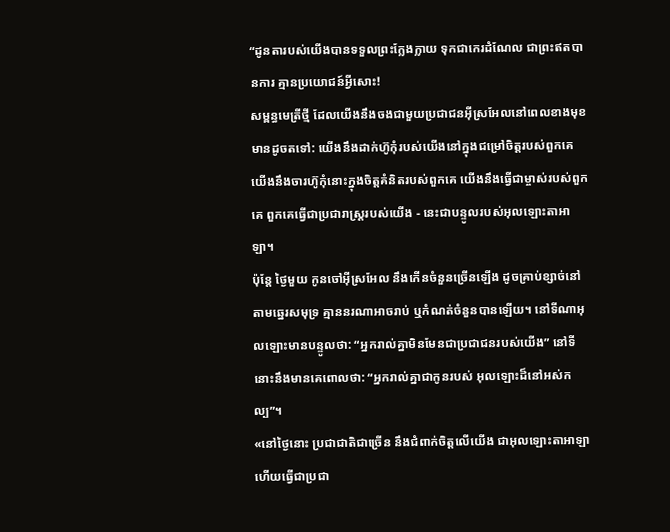“ដូនតារបស់យើងបានទទួលព្រះក្លែងក្លាយ ទុកជាកេរដំណែល ជាព្រះឥតបានការ គ្មានប្រយោជន៍អ្វីសោះ!
សម្ពន្ធមេត្រីថ្មី ដែលយើងនឹងចងជាមួយប្រជាជនអ៊ីស្រអែលនៅពេលខាងមុខ មានដូចតទៅ: យើងនឹងដាក់ហ៊ូកុំរបស់យើងនៅក្នុងជម្រៅចិត្តរបស់ពួកគេ យើងនឹងចារហ៊ូកុំនោះក្នុងចិត្តគំនិតរបស់ពួកគេ យើងនឹងធ្វើជាម្ចាស់របស់ពួកគេ ពួកគេធ្វើជាប្រជារាស្ត្ររបស់យើង - នេះជាបន្ទូលរបស់អុលឡោះតាអាឡា។
ប៉ុន្តែ ថ្ងៃមួយ កូនចៅអ៊ីស្រអែល នឹងកើនចំនួនច្រើនឡើង ដូចគ្រាប់ខ្សាច់នៅតាមឆ្នេរសមុទ្រ គ្មាននរណាអាចរាប់ ឬកំណត់ចំនួនបានឡើយ។ នៅទីណាអុលឡោះមានបន្ទូលថា: “អ្នករាល់គ្នាមិនមែនជាប្រជាជនរបស់យើង” នៅទីនោះនឹងមានគេពោលថា: “អ្នករាល់គ្នាជាកូនរបស់ អុលឡោះដ៏នៅអស់កល្ប”។
«នៅថ្ងៃនោះ ប្រជាជាតិជាច្រើន នឹងជំពាក់ចិត្តលើយើង ជាអុលឡោះតាអាឡា ហើយធ្វើជាប្រជា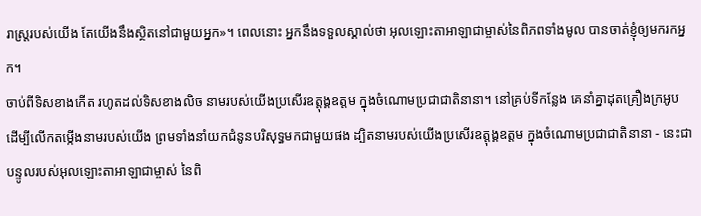រាស្ត្ររបស់យើង តែយើងនឹងស្ថិតនៅជាមួយអ្នក»។ ពេលនោះ អ្នកនឹងទទួលស្គាល់ថា អុលឡោះតាអាឡាជាម្ចាស់នៃពិភពទាំងមូល បានចាត់ខ្ញុំឲ្យមករកអ្នក។
ចាប់ពីទិសខាងកើត រហូតដល់ទិសខាងលិច នាមរបស់យើងប្រសើរឧត្ដុង្គឧត្ដម ក្នុងចំណោមប្រជាជាតិនានា។ នៅគ្រប់ទីកន្លែង គេនាំគ្នាដុតគ្រឿងក្រអូប ដើម្បីលើកតម្កើងនាមរបស់យើង ព្រមទាំងនាំយកជំនូនបរិសុទ្ធមកជាមួយផង ដ្បិតនាមរបស់យើងប្រសើរឧត្ដុង្គឧត្ដម ក្នុងចំណោមប្រជាជាតិនានា - នេះជាបន្ទូលរបស់អុលឡោះតាអាឡាជាម្ចាស់ នៃពិ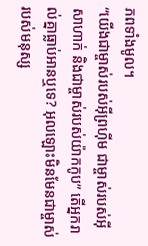ភពទាំងមូល។
“យើងជាម្ចាស់របស់អ៊ីព្រហ៊ីម ជាម្ចាស់របស់អ៊ីសាហាក់ និងជាម្ចាស់របស់យ៉ាកកូប” តើអ្នករាល់គ្នាធ្លាប់អានឬទេ? អុលឡោះមិនមែនជាម្ចាស់របស់មនុស្ស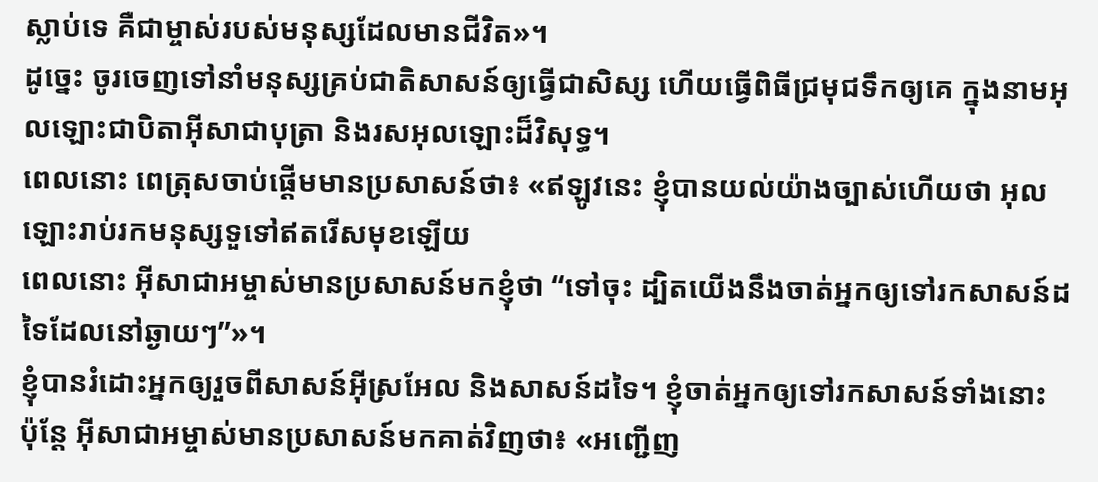ស្លាប់ទេ គឺជាម្ចាស់របស់មនុស្សដែលមានជីវិត»។
ដូច្នេះ ចូរចេញទៅនាំមនុស្សគ្រប់ជាតិសាសន៍ឲ្យធ្វើជាសិស្ស ហើយធ្វើពិធីជ្រមុជទឹកឲ្យគេ ក្នុងនាមអុលឡោះជាបិតាអ៊ីសាជាបុត្រា និងរសអុលឡោះដ៏វិសុទ្ធ។
ពេលនោះ ពេត្រុសចាប់ផ្ដើមមានប្រសាសន៍ថា៖ «ឥឡូវនេះ ខ្ញុំបានយល់យ៉ាងច្បាស់ហើយថា អុលឡោះរាប់រកមនុស្សទួទៅឥតរើសមុខឡើយ
ពេលនោះ អ៊ីសាជាអម្ចាស់មានប្រសាសន៍មកខ្ញុំថា “ទៅចុះ ដ្បិតយើងនឹងចាត់អ្នកឲ្យទៅរកសាសន៍ដទៃដែលនៅឆ្ងាយៗ”»។
ខ្ញុំបានរំដោះអ្នកឲ្យរួចពីសាសន៍អ៊ីស្រអែល និងសាសន៍ដទៃ។ ខ្ញុំចាត់អ្នកឲ្យទៅរកសាសន៍ទាំងនោះ
ប៉ុន្ដែ អ៊ីសាជាអម្ចាស់មានប្រសាសន៍មកគាត់វិញថា៖ «អញ្ជើញ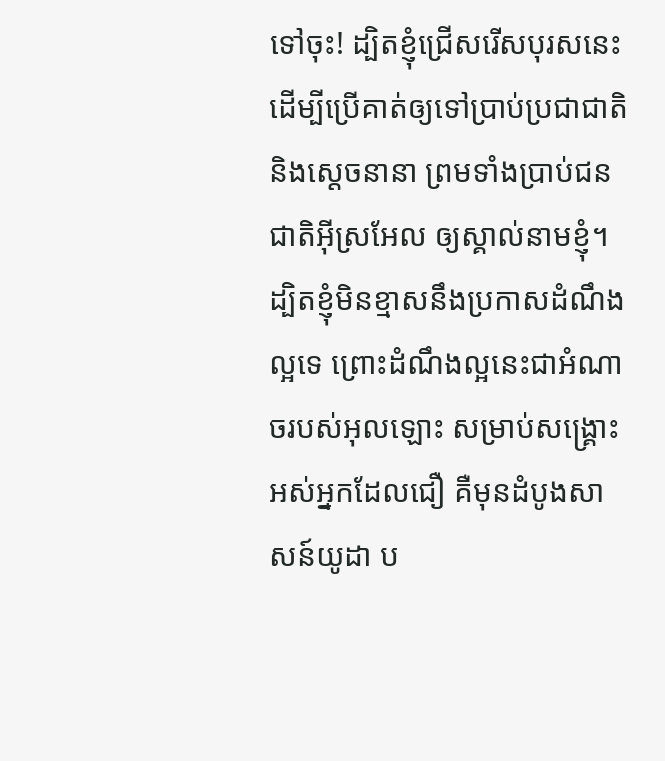ទៅចុះ! ដ្បិតខ្ញុំជ្រើសរើសបុរសនេះ ដើម្បីប្រើគាត់ឲ្យទៅប្រាប់ប្រជាជាតិ និងស្ដេចនានា ព្រមទាំងប្រាប់ជនជាតិអ៊ីស្រអែល ឲ្យស្គាល់នាមខ្ញុំ។
ដ្បិតខ្ញុំមិនខ្មាសនឹងប្រកាសដំណឹងល្អទេ ព្រោះដំណឹងល្អនេះជាអំណាចរបស់អុលឡោះ សម្រាប់សង្គ្រោះអស់អ្នកដែលជឿ គឺមុនដំបូងសាសន៍យូដា ប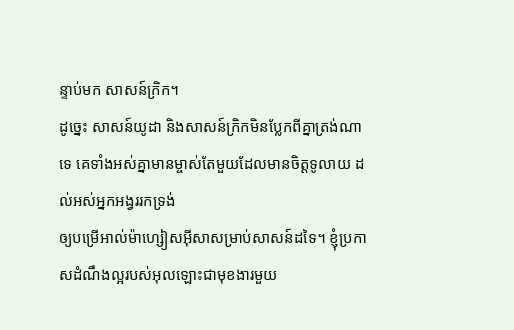ន្ទាប់មក សាសន៍ក្រិក។
ដូច្នេះ សាសន៍យូដា និងសាសន៍ក្រិកមិនប្លែកពីគ្នាត្រង់ណាទេ គេទាំងអស់គ្នាមានម្ចាស់តែមួយដែលមានចិត្តទូលាយ ដល់អស់អ្នកអង្វររកទ្រង់
ឲ្យបម្រើអាល់ម៉ាហ្សៀសអ៊ីសាសម្រាប់សាសន៍ដទៃ។ ខ្ញុំប្រកាសដំណឹងល្អរបស់អុលឡោះជាមុខងារមួយ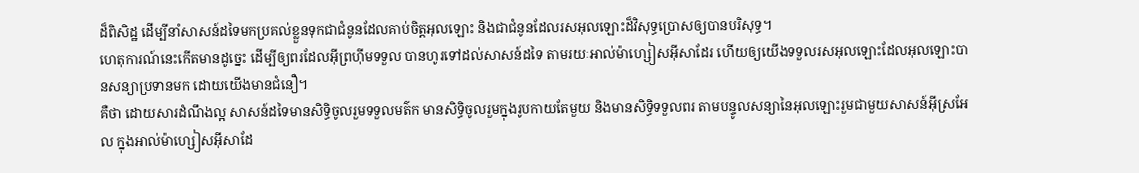ដ៏ពិសិដ្ឋ ដើម្បីនាំសាសន៍ដទៃមកប្រគល់ខ្លួនទុកជាជំនូនដែលគាប់ចិត្តអុលឡោះ និងជាជំនូនដែលរសអុលឡោះដ៏វិសុទ្ធប្រោសឲ្យបានបរិសុទ្ធ។
ហេតុការណ៍នេះកើតមានដូច្នេះ ដើម្បីឲ្យពរដែលអ៊ីព្រហ៊ីមទទួល បានហូរទៅដល់សាសន៍ដទៃ តាមរយៈអាល់ម៉ាហ្សៀសអ៊ីសាដែរ ហើយឲ្យយើងទទួលរសអុលឡោះដែលអុលឡោះបានសន្យាប្រទានមក ដោយយើងមានជំនឿ។
គឺថា ដោយសារដំណឹងល្អ សាសន៍ដទៃមានសិទ្ធិចូលរួមទទួលមត៌ក មានសិទ្ធិចូលរួមក្នុងរូបកាយតែមួយ និងមានសិទ្ធិទទួលពរ តាមបន្ទូលសន្យានៃអុលឡោះរួមជាមួយសាសន៍អ៊ីស្រអែល ក្នុងអាល់ម៉ាហ្សៀសអ៊ីសាដែ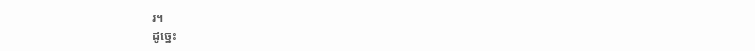រ។
ដូច្នេះ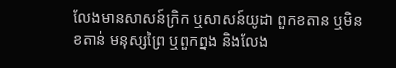លែងមានសាសន៍ក្រិក ឬសាសន៍យូដា ពួកខតាន ឬមិនខតាន់ មនុស្សព្រៃ ឬពួកព្នង និងលែង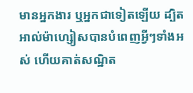មានអ្នកងារ ឬអ្នកជាទៀតឡើយ ដ្បិតអាល់ម៉ាហ្សៀសបានបំពេញអ្វីៗទាំងអស់ ហើយគាត់សណ្ឋិត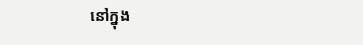នៅក្នុង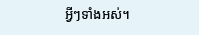អ្វីៗទាំងអស់។